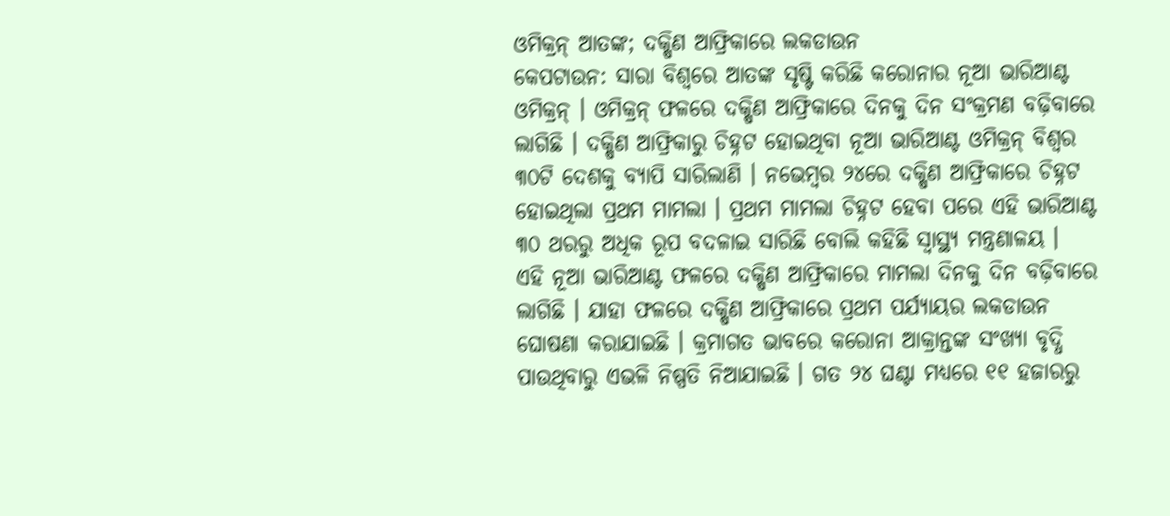ଓମିକ୍ରନ୍ ଆତଙ୍କ; ଦକ୍ଷିଣ ଆଫ୍ରିକାରେ ଲକଡାଉନ
କେପଟାଉନ: ସାରା ବିଶ୍ୱରେ ଆତଙ୍କ ସୃଷ୍ଟି କରିଛି କରୋନାର ନୂଆ ଭାରିଆଣ୍ଟ ଓମିକ୍ରନ୍ । ଓମିକ୍ରନ୍ ଫଳରେ ଦକ୍ଷିଣ ଆଫ୍ରିକାରେ ଦିନକୁ ଦିନ ସଂକ୍ରମଣ ବଢ଼ିବାରେ ଲାଗିଛି । ଦକ୍ଷିଣ ଆଫ୍ରିକାରୁ ଚିହ୍ନଟ ହୋଇଥିବା ନୂଆ ଭାରିଆଣ୍ଟ ଓମିକ୍ରନ୍ ବିଶ୍ୱର ୩୦ଟି ଦେଶକୁ ବ୍ୟାପି ସାରିଲାଣି । ନଭେମ୍ବର ୨୪ରେ ଦକ୍ଷିଣ ଆଫ୍ରିକାରେ ଚିହ୍ନଟ ହୋଇଥିଲା ପ୍ରଥମ ମାମଲା । ପ୍ରଥମ ମାମଲା ଚିହ୍ନଟ ହେବା ପରେ ଏହି ଭାରିଆଣ୍ଟ ୩୦ ଥରରୁ ଅଧିକ ରୂପ ବଦଳାଇ ସାରିଛି ବୋଲି କହିଛି ସ୍ୱାସ୍ଥ୍ୟ ମନ୍ତ୍ରଣାଳୟ ।
ଏହି ନୂଆ ଭାରିଆଣ୍ଟ ଫଳରେ ଦକ୍ଷିଣ ଆଫ୍ରିକାରେ ମାମଲା ଦିନକୁ ଦିନ ବଢ଼ିବାରେ ଲାଗିଛି । ଯାହା ଫଳରେ ଦକ୍ଷିଣ ଆଫ୍ରିକାରେ ପ୍ରଥମ ପର୍ଯ୍ୟାୟର ଲକଡାଉନ ଘୋଷଣା କରାଯାଇଛି । କ୍ରମାଗତ ଭାବରେ କରୋନା ଆକ୍ରାନ୍ତଙ୍କ ସଂଖ୍ୟା ବୃଦ୍ଧି ପାଉଥିବାରୁ ଏଭଳି ନିଷ୍ପତି ନିଆଯାଇଛି । ଗତ ୨୪ ଘଣ୍ଟା ମଧ୍ୟରେ ୧୧ ହଜାରରୁ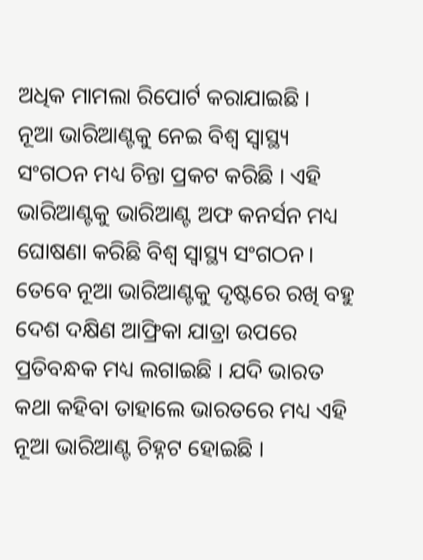ଅଧିକ ମାମଲା ରିପୋର୍ଟ କରାଯାଇଛି ।
ନୂଆ ଭାରିଆଣ୍ଟକୁ ନେଇ ବିଶ୍ୱ ସ୍ୱାସ୍ଥ୍ୟ ସଂଗଠନ ମଧ୍ୟ ଚିନ୍ତା ପ୍ରକଟ କରିଛି । ଏହି ଭାରିଆଣ୍ଟକୁ ଭାରିଆଣ୍ଟ ଅଫ କନର୍ସନ ମଧ୍ୟ ଘୋଷଣା କରିଛି ବିଶ୍ୱ ସ୍ୱାସ୍ଥ୍ୟ ସଂଗଠନ। ତେବେ ନୂଆ ଭାରିଆଣ୍ଟକୁ ଦୃଷ୍ଟରେ ରଖି ବହୁ ଦେଶ ଦକ୍ଷିଣ ଆଫ୍ରିକା ଯାତ୍ରା ଉପରେ ପ୍ରତିବନ୍ଧକ ମଧ୍ୟ ଲଗାଇଛି । ଯଦି ଭାରତ କଥା କହିବା ତାହାଲେ ଭାରତରେ ମଧ୍ୟ ଏହି ନୂଆ ଭାରିଆଣ୍ଟ ଚିହ୍ନଟ ହୋଇଛି ।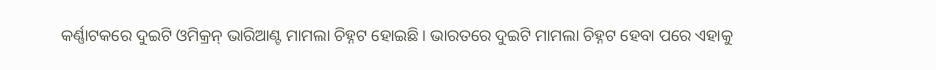କର୍ଣ୍ଣାଟକରେ ଦୁଇଟି ଓମିକ୍ରନ୍ ଭାରିଆଣ୍ଟ ମାମଲା ଚିହ୍ନଟ ହୋଇଛି । ଭାରତରେ ଦୁଇଟି ମାମଲା ଚିହ୍ନଟ ହେବା ପରେ ଏହାକୁ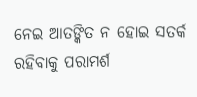ନେଇ ଆତଙ୍କିତ ନ ହୋଇ ସତର୍କ ରହିବାକୁ ପରାମର୍ଶ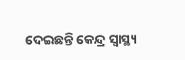ଦେଇଛନ୍ତି କେନ୍ଦ୍ର ସ୍ୱାସ୍ଥ୍ୟ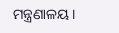ମନ୍ତ୍ରଣାଳୟ ।